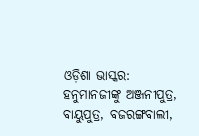ଓଡ଼ିଶା ଭାସ୍କର: ହନୁମାନଜୀଙ୍କୁ ଅଞ୍ଜନୀପୁତ୍ର, ବାୟୁପୁତ୍ର, ବଜରଙ୍ଗବାଲୀ,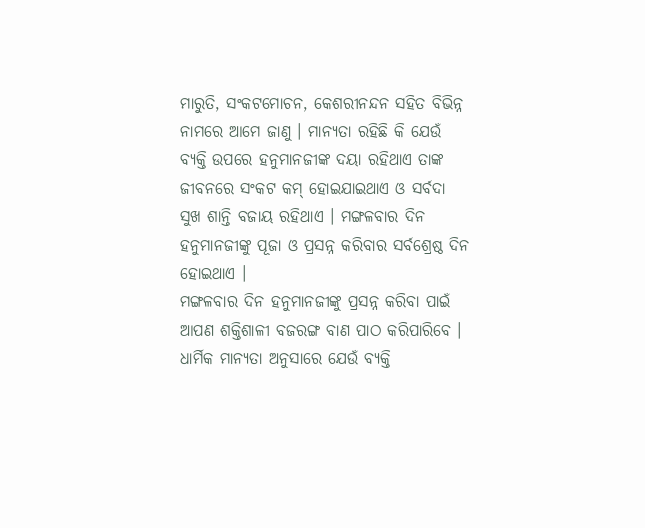ମାରୁତି, ସଂକଟମୋଚନ, କେଶରୀନନ୍ଦନ ସହିତ ବିଭିନ୍ନ ନାମରେ ଆମେ ଜାଣୁ । ମାନ୍ୟତା ରହିଛି କି ଯେଉଁ ବ୍ୟକ୍ତି ଉପରେ ହନୁମାନଜୀଙ୍କ ଦୟା ରହିଥାଏ ତାଙ୍କ ଜୀବନରେ ସଂକଟ କମ୍ ହୋଇଯାଇଥାଏ ଓ ସର୍ବଦା ସୁଖ ଶାନ୍ତି ବଜାୟ ରହିଥାଏ । ମଙ୍ଗଳବାର ଦିନ ହନୁମାନଜୀଙ୍କୁ ପୂଜା ଓ ପ୍ରସନ୍ନ କରିବାର ସର୍ବଶ୍ରେଷ୍ଠ ଦିନ ହୋଇଥାଏ ।
ମଙ୍ଗଳବାର ଦିନ ହନୁମାନଜୀଙ୍କୁ ପ୍ରସନ୍ନ କରିବା ପାଇଁ ଆପଣ ଶକ୍ତିଶାଳୀ ବଜରଙ୍ଗ ବାଣ ପାଠ କରିପାରିବେ । ଧାର୍ମିକ ମାନ୍ୟତା ଅନୁସାରେ ଯେଉଁ ବ୍ୟକ୍ତି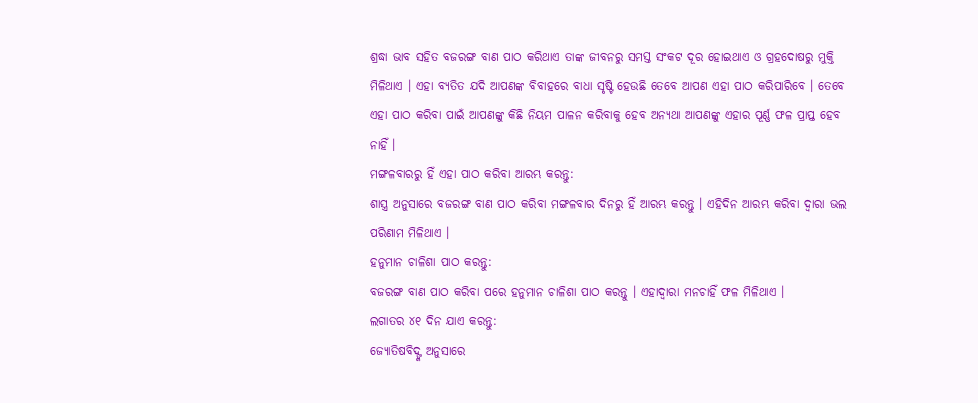ଶ୍ରଦ୍ଧା ଭାବ ସହିତ ବଜରଙ୍ଗ ବାଣ ପାଠ କରିଥାଏ ତାଙ୍କ ଜୀବନରୁ ସମସ୍ତ ସଂକଟ ଦୂର ହୋଇଥାଏ ଓ ଗ୍ରହଦୋଷରୁ ମୁକ୍ତି ମିଳିଥାଏ । ଏହା ବ୍ୟତିତ ଯଦି ଆପଣଙ୍କ ବିବାହରେ ବାଧା ସୃଷ୍ଟି ହେଉଛି ତେବେ ଆପଣ ଏହା ପାଠ କରିପାରିବେ । ତେବେ ଏହା ପାଠ କରିବା ପାଇଁ ଆପଣଙ୍କୁ କିଛି ନିୟମ ପାଳନ କରିବାକୁ ହେବ ଅନ୍ୟଥା ଆପଣଙ୍କୁ ଏହାର ପୂର୍ଣ୍ଣ ଫଳ ପ୍ରାପ୍ତ ହେବ ନାହିଁ ।
ମଙ୍ଗଳବାରରୁ ହିଁ ଏହା ପାଠ କରିବା ଆରମ୍ଭ କରନ୍ତୁ:
ଶାସ୍ତ୍ର ଅନୁସାରେ ବଜରଙ୍ଗ ବାଣ ପାଠ କରିବା ମଙ୍ଗଳବାର ଦିନରୁ ହିଁ ଆରମ୍ଭ କରନ୍ତୁ । ଏହିଦିନ ଆରମ୍ଭ କରିବା ଦ୍ୱାରା ଭଲ ପରିଣାମ ମିଳିଥାଏ ।
ହନୁମାନ ଚାଳିଶା ପାଠ କରନ୍ତୁ:
ବଜରଙ୍ଗ ବାଣ ପାଠ କରିବା ପରେ ହନୁମାନ ଚାଳିଶା ପାଠ କରନ୍ତୁ । ଏହାଦ୍ୱାରା ମନଚାହିଁ ଫଳ ମିଳିଥାଏ ।
ଲଗାତର ୪୧ ଦିନ ଯାଏ କରନ୍ତୁ:
ଜ୍ୟୋତିଷବିଦ୍ଙ୍କ ଅନୁସାରେ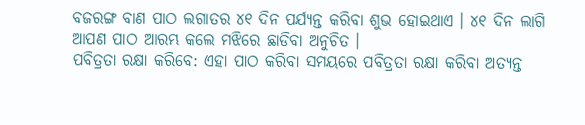ବଜରଙ୍ଗ ବାଣ ପାଠ ଲଗାତର ୪୧ ଦିନ ପର୍ଯ୍ୟନ୍ତ କରିବା ଶୁଭ ହୋଇଥାଏ । ୪୧ ଦିନ ଲାଗି ଆପଣ ପାଠ ଆରମ୍ଭ କଲେ ମଝିରେ ଛାଡିବା ଅନୁଚିତ ।
ପବିତ୍ରତା ରକ୍ଷା କରିବେ: ଏହା ପାଠ କରିବା ସମୟରେ ପବିତ୍ରତା ରକ୍ଷା କରିବା ଅତ୍ୟନ୍ତ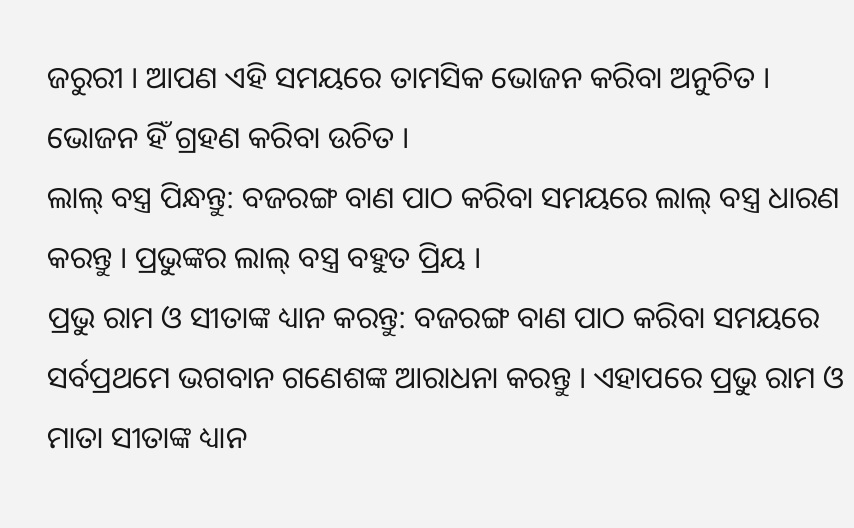ଜରୁରୀ । ଆପଣ ଏହି ସମୟରେ ତାମସିକ ଭୋଜନ କରିବା ଅନୁଚିତ । ଭୋଜନ ହିଁ ଗ୍ରହଣ କରିବା ଉଚିତ ।
ଲାଲ୍ ବସ୍ତ୍ର ପିନ୍ଧନ୍ତୁ: ବଜରଙ୍ଗ ବାଣ ପାଠ କରିବା ସମୟରେ ଲାଲ୍ ବସ୍ତ୍ର ଧାରଣ କରନ୍ତୁ । ପ୍ରଭୁଙ୍କର ଲାଲ୍ ବସ୍ତ୍ର ବହୁତ ପ୍ରିୟ ।
ପ୍ରଭୁ ରାମ ଓ ସୀତାଙ୍କ ଧ୍ୟାନ କରନ୍ତୁ: ବଜରଙ୍ଗ ବାଣ ପାଠ କରିବା ସମୟରେ ସର୍ବପ୍ରଥମେ ଭଗବାନ ଗଣେଶଙ୍କ ଆରାଧନା କରନ୍ତୁ । ଏହାପରେ ପ୍ରଭୁ ରାମ ଓ ମାତା ସୀତାଙ୍କ ଧ୍ୟାନ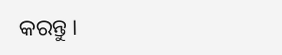କରନ୍ତୁ ।